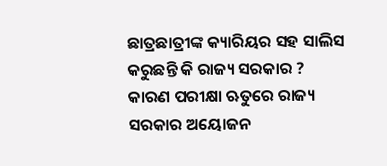ଛାତ୍ରଛାତ୍ରୀଙ୍କ କ୍ୟାରିୟର ସହ ସାଲିସ କରୁଛନ୍ତି କି ରାଜ୍ୟ ସରକାର ? କାରଣ ପରୀକ୍ଷା ଋତୁରେ ରାଜ୍ୟ ସରକାର ଅୟୋଜନ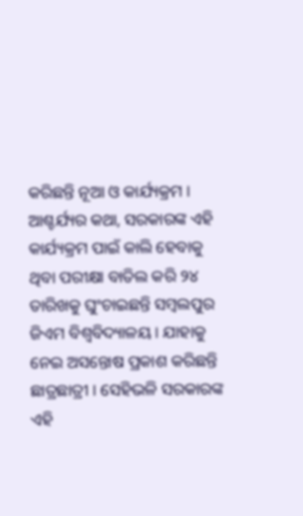କରିଛନ୍ତି ନୂଆ ଓ କାର୍ଯ୍ୟକ୍ରମ । ଆଶ୍ଚର୍ଯ୍ୟର କଥା, ସରକାରଙ୍କ ଏହି କାର୍ଯ୍ୟକ୍ରମ ପାଇଁ କାଲି ହେବାକୁ ଥିବା ପରୀକ୍ଷା ବାତିଲ କରି ୨୪ ତାରିଖକୁ ଘୁଂଚାଇଛନ୍ତି ସମ୍ବଲପୁର ଜିଏମ ବିଶ୍ୱବିଦ୍ୟାଳୟ । ଯାହାକୁ ନେଇ ଅସନ୍ତୋଷ ପ୍ରକାଶ କରିଛନ୍ତି ଛାତ୍ରଛାତ୍ରୀ । ସେହିଭଳି ସରକାରଙ୍କ ଏହି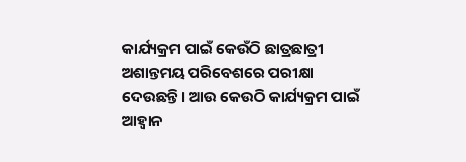କାର୍ଯ୍ୟକ୍ରମ ପାଇଁ କେଉଁଠି ଛାତ୍ରଛାତ୍ରୀ ଅଶାନ୍ତମୟ ପରିବେଶରେ ପରୀକ୍ଷା ଦେଉଛନ୍ତି। ଆଉ କେଉଠି କାର୍ଯ୍ୟକ୍ରମ ପାଇଁ ଆହ୍ୱାନ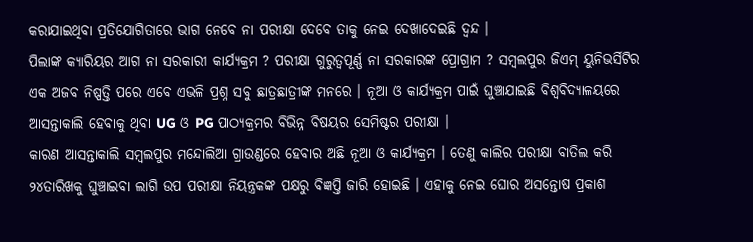କରାଯାଇଥିବା ପ୍ରତିଯୋଗିତାରେ ଭାଗ ନେବେ ନା ପରୀକ୍ଷା ଦେବେ ତାକୁ ନେଇ ଦେଖାଦେଇଛି ଦ୍ୱନ୍ଦ ।
ପିଲାଙ୍କ କ୍ୟାରିୟର ଆଗ ନା ସରକାରୀ କାର୍ଯ୍ୟକ୍ରମ ? ପରୀକ୍ଷା ଗୁରୁତ୍ୱପୂର୍ଣ୍ଣ ନା ସରକାରଙ୍କ ପ୍ରୋଗ୍ରାମ ? ସମ୍ବଲପୁର ଜିଏମ୍ ୟୁନିଭର୍ସିଟିର ଏକ ଅଜବ ନିଷ୍ପତ୍ତି ପରେ ଏବେ ଏଭଳି ପ୍ରଶ୍ନ ସବୁ ଛାତ୍ରଛାତ୍ରୀଙ୍କ ମନରେ । ନୂଆ ଓ କାର୍ଯ୍ୟକ୍ରମ ପାଇଁ ଘୁଞ୍ଚାଯାଇଛି ବିଶ୍ୱବିଦ୍ୟାଳୟରେ ଆସନ୍ତାକାଲି ହେବାକୁ ଥିବା UG ଓ PG ପାଠ୍ୟକ୍ରମର ବିଭିନ୍ନ ବିଷୟର ସେମିଷ୍ଟର ପରୀକ୍ଷା ।
କାରଣ ଆସନ୍ତାକାଲି ସମ୍ବଲପୁର ମନ୍ଦୋଲିଆ ଗ୍ରାଉଣ୍ଡରେ ହେବାର ଅଛି ନୂଆ ଓ କାର୍ଯ୍ୟକ୍ରମ । ତେଣୁ କାଲିର ପରୀକ୍ଷା ବାତିଲ କରି ୨୪ତାରିଖକୁ ଘୁଞ୍ଚାଇବା ଲାଗି ଉପ ପରୀକ୍ଷା ନିୟନ୍ତ୍ରକଙ୍କ ପକ୍ଷରୁ ବିଜ୍ଞପ୍ତି ଜାରି ହୋଇଛି । ଏହାକୁ ନେଇ ଘୋର ଅସନ୍ତୋଷ ପ୍ରକାଶ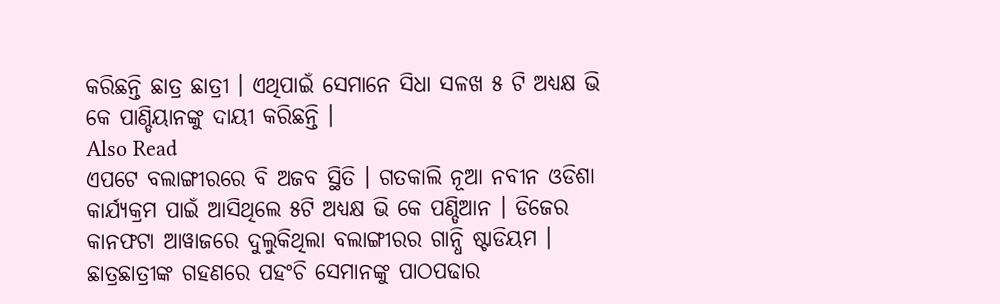କରିଛନ୍ତି ଛାତ୍ର ଛାତ୍ରୀ । ଏଥିପାଇଁ ସେମାନେ ସିଧା ସଳଖ ୫ ଟି ଅଧ୍ୟକ୍ଷ ଭି କେ ପାଣ୍ଡିୟାନଙ୍କୁ ଦାୟୀ କରିଛନ୍ତି ।
Also Read
ଏପଟେ ବଲାଙ୍ଗୀରରେ ବି ଅଜବ ସ୍ଥିତି । ଗତକାଲି ନୂଆ ନବୀନ ଓଡିଶା କାର୍ଯ୍ୟକ୍ରମ ପାଇଁ ଆସିଥିଲେ ୫ଟି ଅଧ୍ୟକ୍ଷ ଭି କେ ପଣ୍ଡିଆନ । ଡିଜେର କାନଫଟା ଆୱାଜରେ ଦୁଲୁକିଥିଲା ବଲାଙ୍ଗୀରର ଗାନ୍ଧି ଷ୍ଟାଡିୟମ । ଛାତ୍ରଛାତ୍ରୀଙ୍କ ଗହଣରେ ପହଂଚି ସେମାନଙ୍କୁ ପାଠପଢାର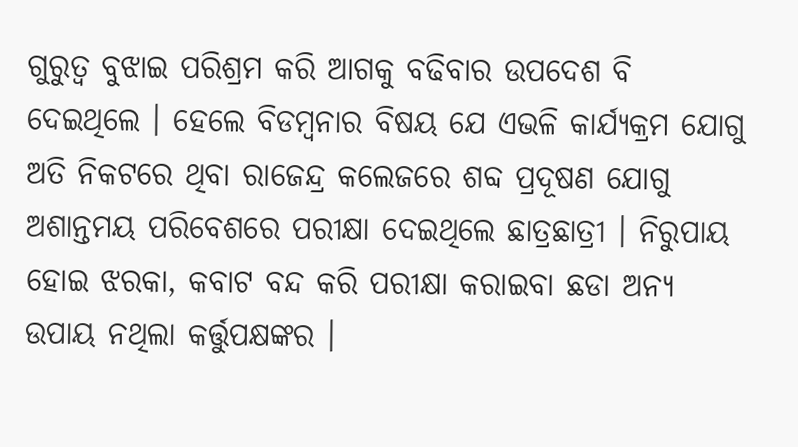ଗୁରୁତ୍ୱ ବୁଝାଇ ପରିଶ୍ରମ କରି ଆଗକୁ ବଢିବାର ଉପଦେଶ ବି ଦେଇଥିଲେ । ହେଲେ ବିଡମ୍ବନାର ବିଷୟ ଯେ ଏଭଳି କାର୍ଯ୍ୟକ୍ରମ ଯୋଗୁ ଅତି ନିକଟରେ ଥିବା ରାଜେନ୍ଦ୍ର କଲେଜରେ ଶବ୍ଦ ପ୍ରଦୂଷଣ ଯୋଗୁ ଅଶାନ୍ତମୟ ପରିବେଶରେ ପରୀକ୍ଷା ଦେଇଥିଲେ ଛାତ୍ରଛାତ୍ରୀ । ନିରୁପାୟ ହୋଇ ଝରକା, କବାଟ ବନ୍ଦ କରି ପରୀକ୍ଷା କରାଇବା ଛଡା ଅନ୍ୟ ଉପାୟ ନଥିଲା କର୍ତ୍ତୁପକ୍ଷଙ୍କର ।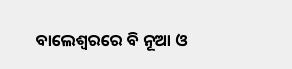ବାଲେଶ୍ୱରରେ ବି ନୂଆ ଓ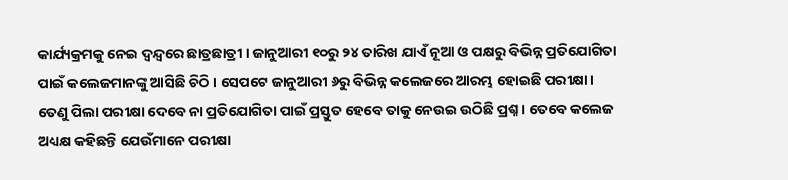କାର୍ଯ୍ୟକ୍ରମକୁ ନେଇ ଦ୍ୱନ୍ଦ୍ୱରେ ଛାତ୍ରଛାତ୍ରୀ । ଜାନୁଆରୀ ୧୦ରୁ ୨୪ ତାରିଖ ଯାଏଁ ନୂଆ ଓ ପକ୍ଷରୁ ବିଭିନ୍ନ ପ୍ରତିଯୋଗିତା ପାଇଁ କଲେଜମାନଙ୍କୁ ଆସିଛି ଚିଠି । ସେପଟେ ଜାନୁଆରୀ ୬ରୁ ବିଭିନ୍ନ କଲେଜରେ ଆରମ୍ଭ ହୋଇଛି ପରୀକ୍ଷା । ତେଣୁ ପିଲା ପରୀକ୍ଷା ଦେବେ ନା ପ୍ରତିଯୋଗିତା ପାଇଁ ପ୍ରସ୍ତୁତ ହେବେ ତାକୁ ନେଉଇ ଉଠିଛି ପ୍ରଶ୍ନ । ତେବେ କଲେଜ ଅଧ୍ୟକ୍ଷ କହିଛନ୍ତି ଯେଉଁମାନେ ପରୀକ୍ଷା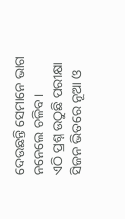ଦେଉଛନ୍ତି ସେମାନେ ଭାଗ ନନେଲେ ଚଳିବ ।
ଏଠି ପ୍ରଶ୍ନ ଉଠୁଛି ପରୀକ୍ଷା ସିଜନ ଭିତରେ ନୂଆ ଓ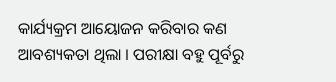କାର୍ଯ୍ୟକ୍ରମ ଆୟୋଜନ କରିବାର କଣ ଆବଶ୍ୟକତା ଥିଲା । ପରୀକ୍ଷା ବହୁ ପୂର୍ବରୁ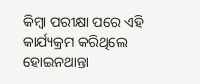କିମ୍ବା ପରୀକ୍ଷା ପରେ ଏହି କାର୍ଯ୍ୟକ୍ରମ କରିଥିଲେ ହୋଇନଥାନ୍ତା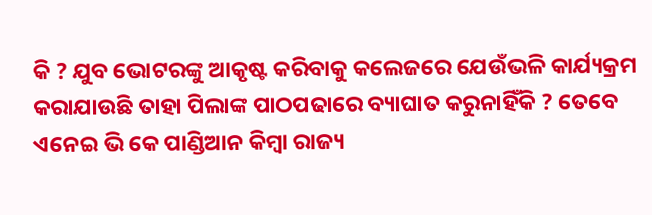କି ? ଯୁବ ଭୋଟରଙ୍କୁ ଆକୃଷ୍ଟ କରିବାକୁ କଲେଜରେ ଯେଉଁଭଳି କାର୍ଯ୍ୟକ୍ରମ କରାଯାଉଛି ତାହା ପିଲାଙ୍କ ପାଠପଢାରେ ବ୍ୟାଘାତ କରୁନାହିଁକି ? ତେବେ ଏନେଇ ଭି କେ ପାଣ୍ଡିଆନ କିମ୍ବା ରାଜ୍ୟ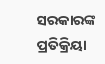ସରକାରଙ୍କ ପ୍ରତିକ୍ରିୟା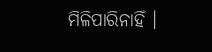ମିଳିପାରିନାହିଁ ।